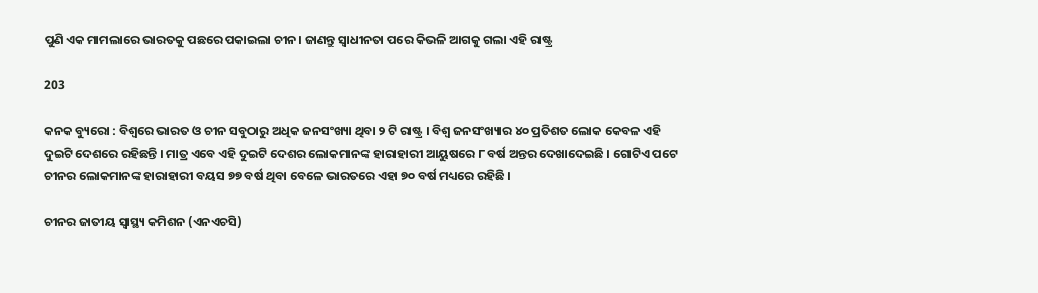ପୁଣି ଏକ ମାମଲାରେ ଭାରତକୁ ପଛରେ ପକାଇଲା ଚୀନ। ଜାଣନ୍ତୁ ସ୍ୱାଧୀନତା ପରେ କିଭଳି ଆଗକୁ ଗଲା ଏହି ରାଷ୍ଟ୍ର

203

କନକ ବ୍ୟୁରୋ : ବିଶ୍ୱରେ ଭାରତ ଓ ଚୀନ ସବୁଠାରୁ ଅଧିକ ଜନସଂଖ୍ୟା ଥିବା ୨ ଟି ରାଷ୍ଟ୍ର । ବିଶ୍ୱ ଜନସଂଖ୍ୟାର ୪୦ ପ୍ରତିଶତ ଲୋକ କେବଳ ଏହି ଦୁଇଟି ଦେଶରେ ରହିଛନ୍ତି । ମାତ୍ର ଏବେ ଏହି ଦୁଇଟି ଦେଶର ଲୋକମାନଙ୍କ ହାରାହାରୀ ଆୟୁଷରେ ୮ ବର୍ଷ ଅନ୍ତର ଦେଖାଦେଇଛି । ଗୋଟିଏ ପଟେ ଚୀନର ଲୋକମାନଙ୍କ ହାରାହାରୀ ବୟସ ୭୭ ବର୍ଷ ଥିବା ବେଳେ ଭାରତରେ ଏହା ୭୦ ବର୍ଷ ମଧ୍ୟରେ ରହିଛି ।

ଚୀନର ଜାତୀୟ ସ୍ୱାସ୍ଥ୍ୟ କମିଶନ (ଏନଏଚସି)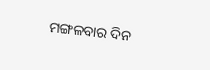ମଙ୍ଗଳବାର ଦିନ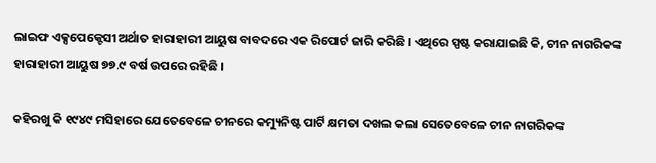ଲାଇଫ ଏକ୍ସପେକ୍ଟେସୀ ଅର୍ଥାତ ହାରାହାରୀ ଆୟୁଷ ବାବଦରେ ଏକ ରିପୋର୍ଟ ଜାରି କରିଛି । ଏଥିରେ ସ୍ପଷ୍ଟ କରାଯାଇଛି କି, ଚୀନ ନାଗରିକଙ୍କ ହାରାହାରୀ ଆୟୁଷ ୭୭.୯ ବର୍ଷ ଉପରେ ରହିଛି ।

କହିରଖୁ କି ୧୯୪୯ ମସିହାରେ ଯେତେବେଳେ ଚୀନରେ କମ୍ୟୁନିଷ୍ଟ ପାର୍ଟି କ୍ଷମତା ଦଖଲ କଲା ସେତେବେଳେ ଚୀନ ନାଗରିକଙ୍କ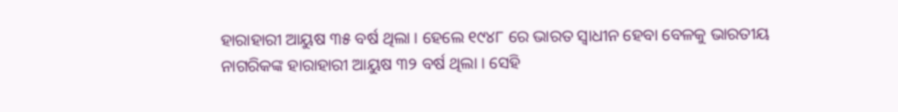ହାରାହାରୀ ଆୟୁଷ ୩୫ ବର୍ଷ ଥିଲା । ହେଲେ ୧୯୪୮ ରେ ଭାରତ ସ୍ୱାଧୀନ ହେବା ବେଳକୁ ଭାରତୀୟ ନାଗରିକଙ୍କ ହାରାହାରୀ ଆୟୁଷ ୩୨ ବର୍ଷ ଥିଲା । ସେହି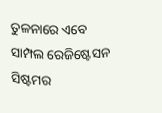ତୁଳନାରେ ଏବେ ସାମ୍ପଲ ରେଜିଷ୍ଟେସନ ସିଷ୍ଟମର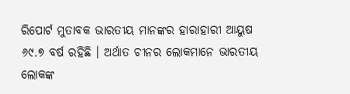ରିପୋର୍ଟ ମୁତାବକ ଭାରତୀୟ ମାନଙ୍କର ହାରାହାରୀ ଆୟୁଷ ୬୯.୭ ବର୍ଷ ରହିଛି । ଅର୍ଥାତ ଚୀନର ଲୋକମାନେ ଭାରତୀୟ ଲୋକଙ୍କ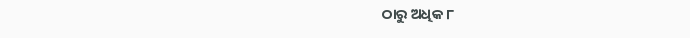ଠାରୁ ଅଧିକ ୮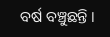ବର୍ଷ ବଞ୍ଚୁଛନ୍ତି ।